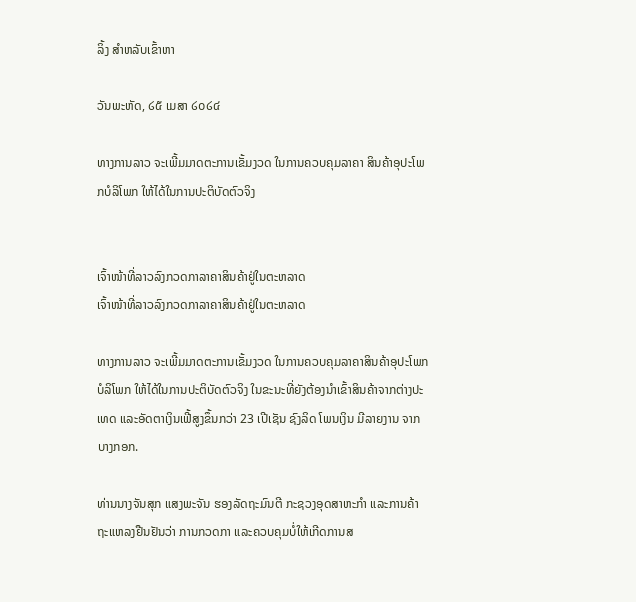ລິ້ງ ສຳຫລັບເຂົ້າຫາ

ວັນພະຫັດ, ໒໕ ເມສາ ໒໐໒໔

ທາງການລາວ ຈະເພີ້ມມາດຕະການເຂັ້ມງວດ ໃນການຄວບຄຸມລາຄາ ສິນຄ້າອຸປະໂພກບໍລິໂພກ ໃຫ້ໄດ້ໃນການປະຕິບັດຕົວຈິງ


ເຈົ້າໜ້າທີ່ລາວລົງກວດກາລາຄາສິນຄ້າຢູ່ໃນຕະຫລາດ
ເຈົ້າໜ້າທີ່ລາວລົງກວດກາລາຄາສິນຄ້າຢູ່ໃນຕະຫລາດ

ທາງການລາວ ຈະເພີ້ມມາດຕະການເຂັ້ມງວດ ໃນການຄວບຄຸມລາຄາສິນຄ້າອຸປະໂພກບໍລິໂພກ ໃຫ້ໄດ້ໃນການປະຕິບັດຕົວຈິງ ໃນຂະນະທີ່ຍັງຕ້ອງນຳເຂົ້າສິນຄ້າຈາກຕ່າງປະເທດ ແລະອັດຕາເງິນເຟີ້ສູງຂຶ້ນກວ່າ 23 ເປີເຊັນ ຊົງລິດ ໂພນເງິນ ມີລາຍງານ ຈາກບາງກອກ.

ທ່ານນາງຈັນສຸກ ແສງພະຈັນ ຮອງລັດຖະມົນຕີ ກະຊວງອຸດສາຫະກຳ ແລະການຄ້າ ຖະແຫລງຢືນຢັນວ່າ ການກວດກາ ແລະຄວບຄຸມບໍ່ໃຫ້ເກີດການສ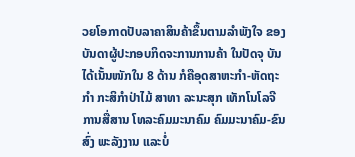ວຍໂອກາດປັບລາຄາສິນຄ້າຂຶ້ນຕາມລຳພັງໃຈ ຂອງບັນດາຜູ້ປະກອບກິດຈະການການຄ້າ ໃນປັດຈຸ ບັນ ໄດ້ເນັ້ນໜັກໃນ 8 ດ້ານ ກໍຄືອຸດສາຫະກຳ-ຫັດຖະກຳ ກະສິກຳປ່າໄມ້ ສາທາ ລະນະສຸກ ເທັກໂນໂລຈີ ການສື່ສານ ໂທລະຄົມມະນາຄົມ ຄົມມະນາຄົມ-ຂົນສົ່ງ ພະລັງງານ ແລະບໍ່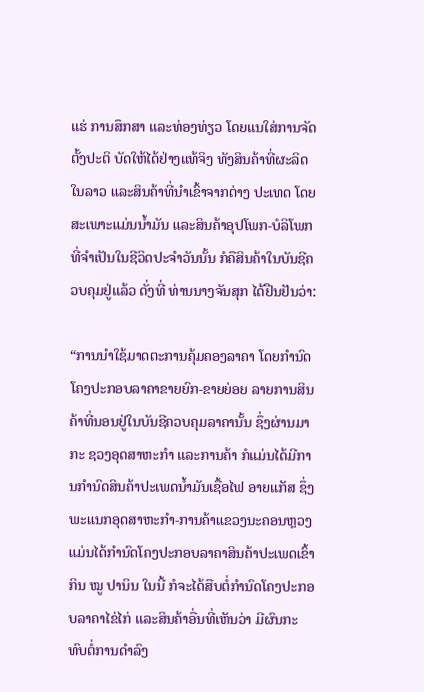ແຮ່ ການສຶກສາ ແລະທ່ອງທ່ຽວ ໂດຍແນໃສ່ການຈັດຕັ້ງປະຕິ ບັດໃຫ້ໄດ້ຢ່າງແທ້ຈິງ ທັງສິນຄ້າທີ່ຜະລິດໃນລາວ ແລະສິນຄ້າທີ່ນຳເຂົ້າຈາກຕ່າງ ປະເທດ ໂດຍສະເພາະແມ່ນນ້ຳມັນ ແລະສິນຄ້າອຸປໂພກ-ບໍລິໂພກ ທີ່ຈໍາເປັນໃນຊີວິດປະຈຳວັນນັ້ນ ກໍຄືສິນຄ້າໃນບັນຊີຄວບຄຸມຢູ່ແລ້ວ ດັ່ງທີ່ ທ່ານນາງຈັນສຸກ ໄດ້ຢືນຢັນວ່າ:

“ການນຳໃຊ້ມາດຕະການຄຸ້ມຄອງລາຄາ ໂດຍກຳນົດໂຄງປະກອບລາຄາຂາຍຍົກ-ຂາຍຍ່ອຍ ລາຍການສິນຄ້າທີ່ນອນຢູ່ໃນບັນຊີຄວບຄຸມລາຄານັ້ນ ຊຶ່ງຜ່ານມາ ກະ ຊວງອຸດສາຫະກຳ ແລະການຄ້າ ກໍແມ່ນໄດ້ມີການກຳນົດສິນຄ້າປະເພດນ້ຳມັນເຊື້ອໄຟ ອາຍແກັສ ຊຶ່ງພະແນກອຸດສາຫະກຳ-ການຄ້າແຂວງນະຄອນຫຼວງ ແມ່ນໄດ້ກຳນົດໂຄງປະກອບລາຄາສິນຄ້າປະເພດເຂົ້າກິນ ໝູ ປານິນ ໃນນີ້ ກໍຈະໄດ້ສືບຕໍ່ກຳນົດໂຄງປະກອບລາຄາໄຂ່ໄກ່ ແລະສິນຄ້າອື່ນທີ່ເຫັນວ່າ ມີຜົນກະທົບຕໍ່ການດຳລົງ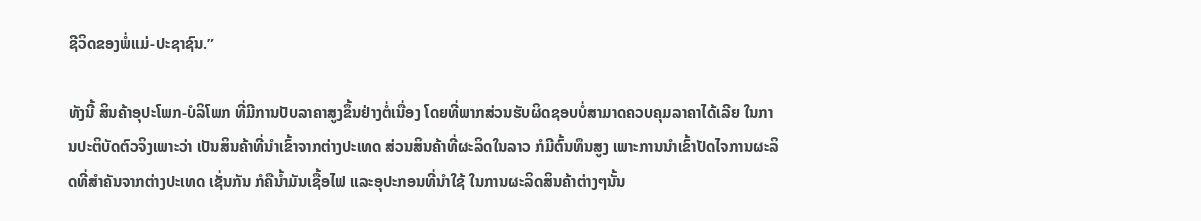ຊີວິດຂອງພໍ່ແມ່-ປະຊາຊົນ.”

ທັງນີ້ ສິນຄ້າອຸປະໂພກ-ບໍລິໂພກ ທີ່ມີການປັບລາຄາສູງຂຶ້ນຢ່າງຕໍ່ເນື່ອງ ໂດຍທີ່ພາກສ່ວນຮັບຜິດຊອບບໍ່ສາມາດຄວບຄຸມລາຄາໄດ້ເລີຍ ໃນການປະຕິບັດຕົວຈິງເພາະວ່າ ເປັນສິນຄ້າທີ່ນຳເຂົ້າຈາກຕ່າງປະເທດ ສ່ວນສິນຄ້າທີ່ຜະລິດໃນລາວ ກໍມີຕົ້ນທຶນສູງ ເພາະການນຳເຂົ້າປັດໄຈການຜະລິດທີ່ສຳຄັນຈາກຕ່າງປະເທດ ເຊັ່ນກັນ ກໍຄືນ້ຳມັນເຊື້ອໄຟ ແລະອຸປະກອນທີ່ນຳໃຊ້ ໃນການຜະລິດສິນຄ້າຕ່າງໆນັ້ນ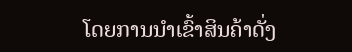ໂດຍການນຳເຂົ້າສິນຄ້າດັ່ງ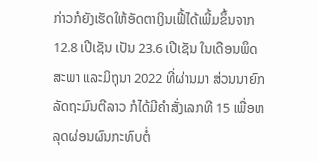ກ່າວກໍຍັງເຮັດໃຫ້ອັດຕາເງິນເຟີ້ໄດ້ເພີ້ມຂຶ້ນຈາກ 12.8 ເປີເຊັນ ເປັນ 23.6 ເປີເຊັນ ໃນເດືອນພຶດສະພາ ແລະມິຖຸນາ 2022 ທີ່ຜ່ານມາ ສ່ວນນາຍົກລັດຖະມົນຕີລາວ ກໍໄດ້ມີຄຳສັ່ງເລກທີ 15 ເພື່ອຫລຸດຜ່ອນຜົນກະທົບຕໍ່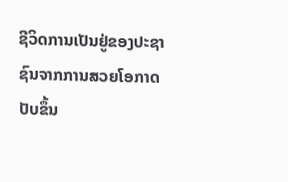ຊີວິດການເປັນຢູ່ຂອງປະຊາຊົນຈາກການສວຍໂອກາດປັບຂຶ້ນ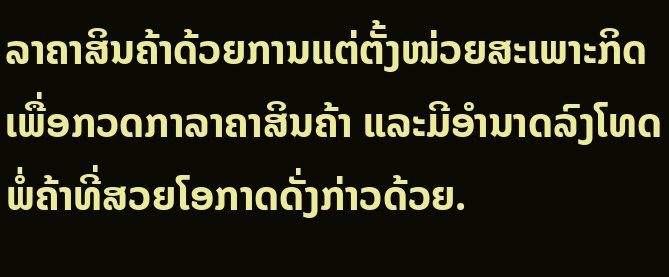ລາຄາສິນຄ້າດ້ວຍການແຕ່ຕັ້ງໜ່ວຍສະເພາະກິດ ເພື່ອກວດກາລາຄາສິນຄ້າ ແລະມີອຳນາດລົງໂທດພໍ່ຄ້າທີ່ສວຍໂອກາດດັ່ງກ່າວດ້ວຍ.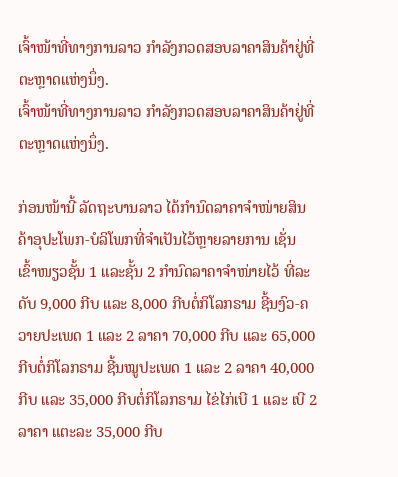ເຈົ້າໜ້າທີ່ທາງການລາວ ກໍາລັງກວດສອບລາຄາສິນຄ້າຢູ່ທີ່ຕະຫຼາດແຫ່ງນຶ່ງ.
ເຈົ້າໜ້າທີ່ທາງການລາວ ກໍາລັງກວດສອບລາຄາສິນຄ້າຢູ່ທີ່ຕະຫຼາດແຫ່ງນຶ່ງ.

ກ່ອນໜ້ານີ້ ລັດຖະບານລາວ ໄດ້ກຳນົດລາຄາຈຳໜ່າຍສິນຄ້າອຸປະໂພກ-ບໍລິໂພກທີ່ຈຳເປັນໄວ້ຫຼາຍລາຍການ ເຊັ່ນ ເຂົ້າໜຽວຊັ້ນ 1 ແລະຊັ້ນ 2 ກຳນົດລາຄາຈຳໜ່າຍໄວ້ ທີ່ລະດັບ 9,000 ກີບ ແລະ 8,000 ກີບຕໍ່ກິໂລກຣາມ ຊີ້ນງົວ-ຄວາຍປະເພດ 1 ແລະ 2 ລາຄາ 70,000 ກີບ ແລະ 65,000 ກີບຕໍ່ກິໂລກຣາມ ຊີ້ນໝູປະເພດ 1 ແລະ 2 ລາຄາ 40,000 ກີບ ແລະ 35,000 ກີບຕໍ່ກິໂລກຣາມ ໄຂ່ໄກ່ເບີ 1 ແລະ ເບີ 2 ລາຄາ ແຕະລະ 35,000 ກີບ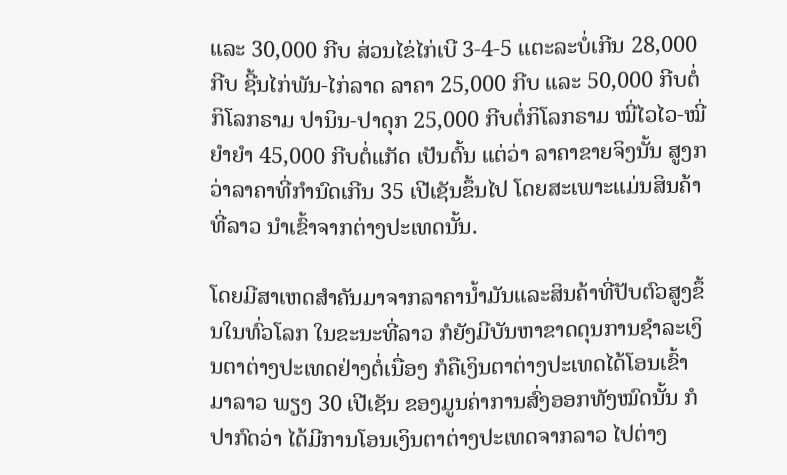ແລະ 30,000 ກີບ ສ່ວນໄຂ່ໄກ່ເບີ 3-4-5 ແຕະລະບໍ່ເກີນ 28,000 ກີບ ຊີ້ນໄກ່ພັນ-ໄກ່ລາດ ລາຄາ 25,000 ກີບ ແລະ 50,000 ກີບຕໍ່ກິໂລກຣາມ ປານິນ-ປາດຸກ 25,000 ກີບຕໍ່ກິໂລກຣາມ ໝີ່ໄວໄວ-ໝີ່ຍຳຍຳ 45,000 ກີບຕໍ່ແກັດ ເປັນຕົ້ນ ແຕ່ວ່າ ລາຄາຂາຍຈິງນັ້ນ ສູງກວ່າລາຄາທີ່ກຳນົດເກີນ 35 ເປີເຊັນຂຶ້ນໄປ ໂດຍສະເພາະແມ່ນສິນຄ້າທີ່ລາວ ນຳເຂົ້າຈາກຕ່າງປະເທດນັ້ນ.

ໂດຍມີສາເຫດສຳຄັນມາຈາກລາຄານ້ຳມັນແລະສິນຄ້າທີ່ປັບຕົວສູງຂຶ້ນໃນທົ່ວໂລກ ໃນຂະນະທີ່ລາວ ກໍຍັງມີບັນຫາຂາດດຸນການຊຳລະເງິນຕາຕ່າງປະເທດຢ່າງຕໍ່ເນື່ອງ ກໍຄືເງິນຕາຕ່າງປະເທດໄດ້ໂອນເຂົ້າມາລາວ ພຽງ 30 ເປີເຊັນ ຂອງມູນຄ່າການສົ່ງອອກທັງໝົດນັ້ນ ກໍປາກົດວ່າ ໄດ້ມີການໂອນເງິນຕາຕ່າງປະເທດຈາກລາວ ໄປຕ່າງ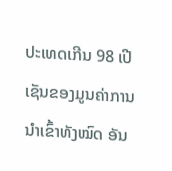ປະເທດເກີນ 98 ເປີເຊັນຂອງມູນຄ່າການນຳເຂົ້າທັງໝົດ ອັນ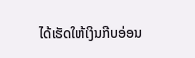ໄດ້ເຮັດໃຫ້ເງິນກີບອ່ອນ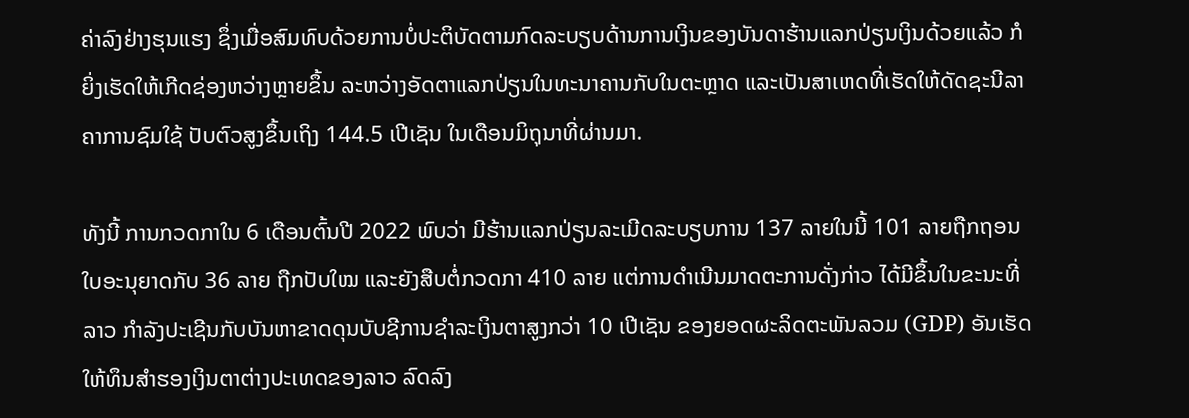ຄ່າລົງຢ່າງຮຸນແຮງ ຊຶ່ງເມື່ອສົມທົບດ້ວຍການບໍ່ປະຕິບັດຕາມກົດລະບຽບດ້ານການເງິນຂອງບັນດາຮ້ານແລກປ່ຽນເງິນດ້ວຍແລ້ວ ກໍຍິ່ງເຮັດໃຫ້ເກີດຊ່ອງຫວ່າງຫຼາຍຂຶ້ນ ລະຫວ່າງອັດຕາແລກປ່ຽນໃນທະນາຄານກັບໃນຕະຫຼາດ ແລະເປັນສາເຫດທີ່ເຮັດໃຫ້ດັດຊະນີລາຄາການຊົມໃຊ້ ປັບຕົວສູງຂຶ້ນເຖິງ 144.5 ເປີເຊັນ ໃນເດືອນມິຖຸນາທີ່ຜ່ານມາ.

ທັງນີ້ ການກວດກາໃນ 6 ເດືອນຕົ້ນປີ 2022 ພົບວ່າ ມີຮ້ານແລກປ່ຽນລະເມີດລະບຽບການ 137 ລາຍໃນນີ້ 101 ລາຍຖືກຖອນໃບອະນຸຍາດກັບ 36 ລາຍ ຖືກປັບໃໝ ແລະຍັງສືບຕໍ່ກວດກາ 410 ລາຍ ແຕ່ການດຳເນີນມາດຕະການດັ່ງກ່າວ ໄດ້ມີຂຶ້ນໃນຂະນະທີ່ລາວ ກຳລັງປະເຊີນກັບບັນຫາຂາດດຸນບັບຊີການຊຳລະເງິນຕາສູງກວ່າ 10 ເປີເຊັນ ຂອງຍອດຜະລິດຕະພັນລວມ (GDP) ອັນເຮັດໃຫ້ທຶນສຳຮອງເງິນຕາຕ່າງປະເທດຂອງລາວ ລົດລົງ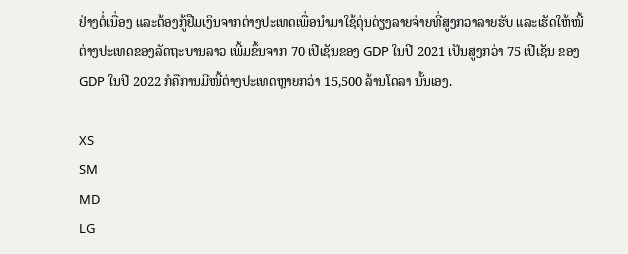ຢ່າງຕໍ່ເນື່ອງ ແລະຕ້ອງກູ້ຢືມເງິນຈາກຕ່າງປະເທດເພື່ອນຳມາໃຊ້ດຸ່ນດ່ຽງລາຍຈ່າຍທີ່ສູງກວາລາຍຮັບ ແລະເຮັດໃຫ້ໜີ້ຕ່າງປະເທດຂອງລັດຖະບານລາວ ເພີ້ມຂຶ້ນຈາກ 70 ເປີເຊັນຂອງ GDP ໃນປີ 2021 ເປັນສູງກວ່າ 75 ເປີເຊັນ ຂອງ GDP ໃນປີ 2022 ກໍຄືການມີໜີ້ຕ່າງປະເທດຫຼາຍກວ່າ 15,500 ລ້ານໂດລາ ນັ້ນເອງ.

XS
SM
MD
LG